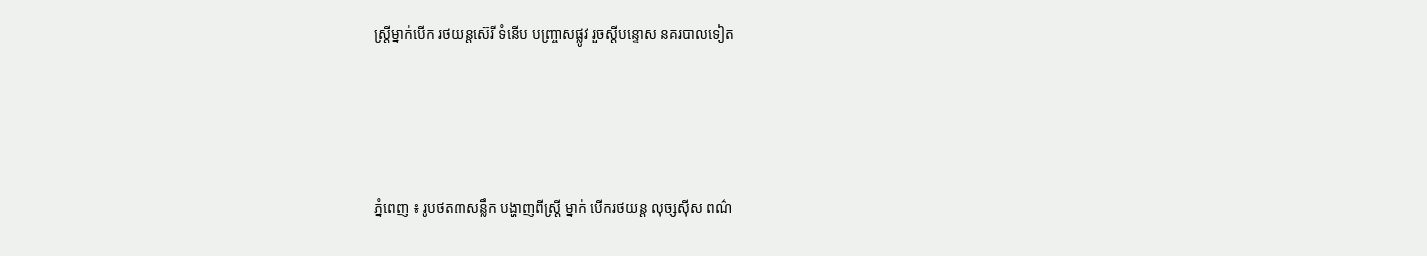ស្ដ្រីម្នាក់បើក រថយន្ដស៊េរី ទំនើប បញ្ច្រាសផ្លូវ រួចស្ដីបន្ទោស នគរបាលទៀត




ភ្នំពេញ ៖ រូបថត៣សន្លឹក បង្ហាញពីស្ដ្រី ម្នាក់ បើករថយន្ដ លុច្សស៊ីស ពណ៌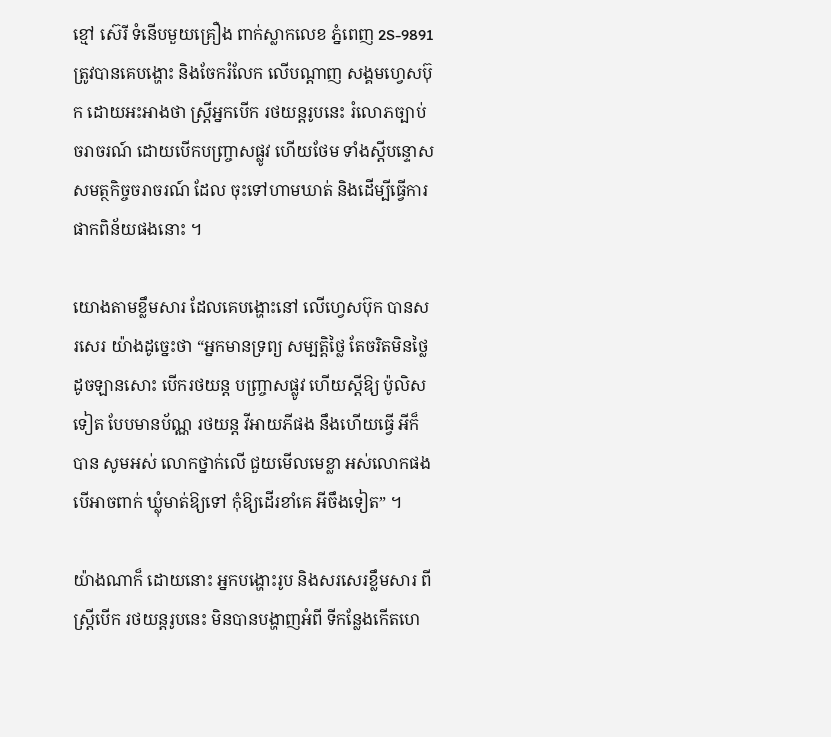ខ្មៅ ស៊េរី ទំនើបមួយគ្រឿង ពាក់ស្លាកលេខ ភ្នំពេញ 2S-9891 ត្រូវបានគេបង្ហោះ និងចែករំលែក លើបណ្ដាញ សង្គមហ្វេសប៊ុក ដោយអះអាងថា ស្ដ្រីអ្នកបើក រថយន្ដរូបនេះ រំលោភច្បាប់ ចរាចរណ៍ ដោយបើកបញ្ច្រាសផ្លូវ ហើយថែម ទាំងស្ដីបន្ទោស សមត្ថកិច្ចចរាចរណ៍ ដែល ចុះទៅហាមឃាត់ និងដើម្បីធ្វើការ ផាកពិន័យផងនោះ ។

យោងតាមខ្លឹមសារ ដែលគេបង្ហោះនៅ លើហ្វេសប៊ុក បានសរសេរ យ៉ាងដូច្នេះថា “អ្នកមានទ្រព្យ សម្បត្ដិថ្លៃ តែចរិតមិនថ្លៃ ដូចឡានសោះ បើករថយន្ដ បញ្ច្រាសផ្លូវ ហើយស្ដីឱ្យ ប៉ូលិសទៀត បែបមានប័ណ្ណ រថយន្ដ វីអាយភីផង នឹងហើយធ្វើ អីក៏បាន សូមអស់ លោកថ្នាក់លើ ជួយមើលមេខ្លា អស់លោកផង បើអាចពាក់ ឃ្លុំមាត់ឱ្យទៅ កុំឱ្យដើរខាំគេ អីចឹងទៀត” ។

យ៉ាងណាក៏ ដោយនោះ អ្នកបង្ហោះរូប និងសរសេរខ្លឹមសារ ពីស្ដ្រីបើក រថយន្ដរូបនេះ មិនបានបង្ហាញអំពី ទីកន្លែងកើតហេ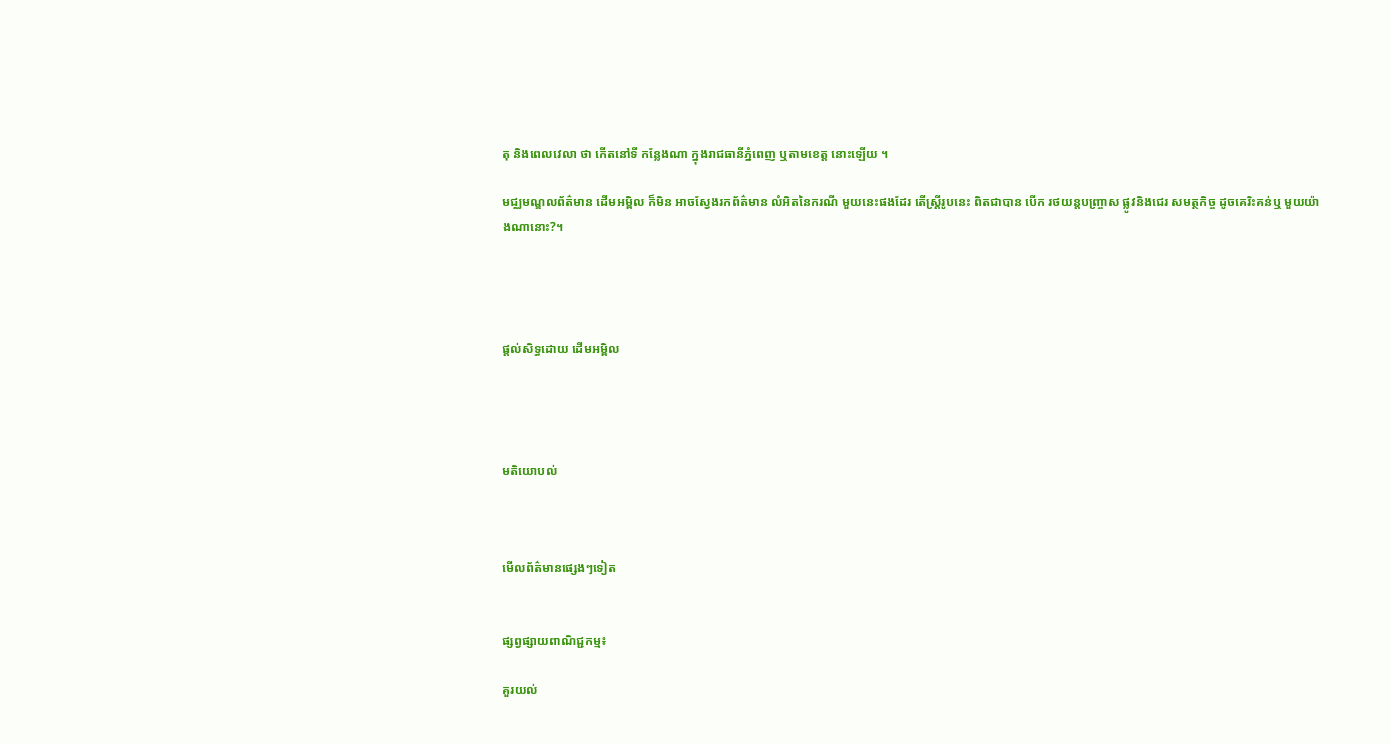តុ និងពេលវេលា ថា កើតនៅទី កន្លែងណា ក្នុងរាជធានីភ្នំពេញ ឬតាមខេត្ដ នោះឡើយ ។

មជ្ឈមណ្ឌលព័ត៌មាន ដើមអម្ពិល ក៏មិន អាចស្វែងរកព័ត៌មាន លំអិតនៃករណី មួយនេះផងដែរ តើស្ដ្រីរូបនេះ ពិតជាបាន បើក រថយន្ដបញ្ច្រាស ផ្លូវនិងជេរ សមត្ថកិច្ច ដូចគេរិះគន់ឬ មួយយ៉ាងណានោះ?។




ផ្តល់សិទ្ធដោយ ដើមអម្ពិល




មតិយោបល់



មើលព័ត៌មានផ្សេងៗទៀត


ផ្សព្វផ្សាយពាណិជ្ជកម្ម៖

គួរយល់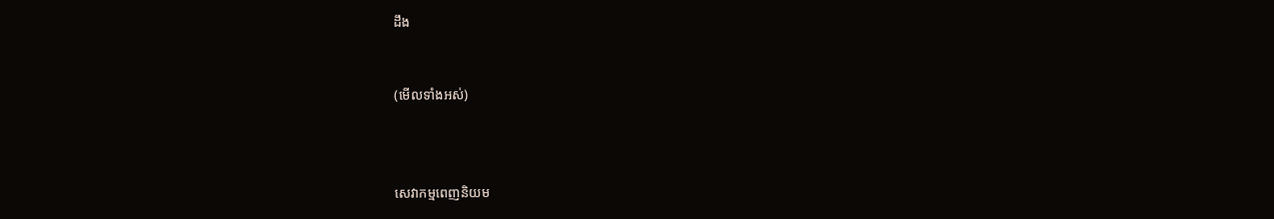ដឹង


(មើលទាំងអស់)



សេវាកម្មពេញនិយម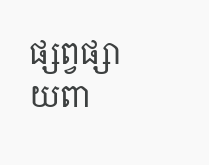ផ្សព្វផ្សាយពា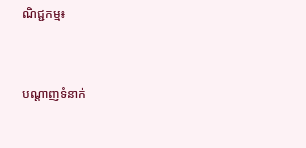ណិជ្ជកម្ម៖


បណ្តាញទំនាក់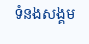ទំនងសង្គម